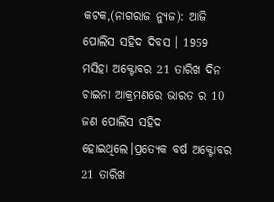କଟକ,(ନାଗରାଜ ନ୍ୟୁଜ): ଆଜି ପୋଲିସ ସହିଦ ଦିବସ । 1959 ମସିହା ଅକ୍ଟୋବର 21 ତାରିଖ ଦିନ ଚାଇନା ଆକ୍ରମଣରେ ଭାରତ ର 10 ଜଣ ପୋଲିସ ସହିଦ ହୋଇଥିଲେ।ପ୍ରତ୍ୟେକ ବର୍ଷ ଅକ୍ଟୋବର 21 ତାରିଖ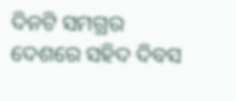ଦିନଟି ସମଗ୍ରର ଦେଶରେ ସହିଦ ଦିବସ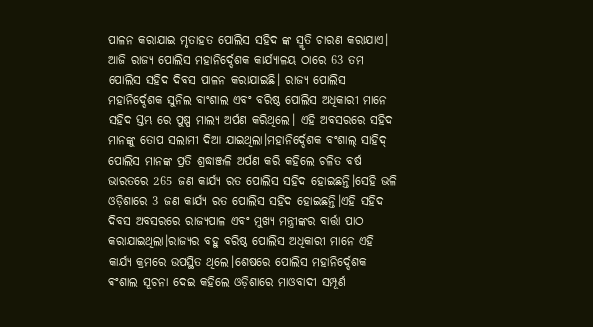ପାଳନ କରାଯାଇ ମୃତାହତ ପୋଲିସ ସହିଦ ଙ୍କ ସ୍ମୃତି ଚାରଣ କରାଯାଏ। ଆଜି ରାଜ୍ୟ ପୋଲିସ ମହାନିର୍ଦ୍ଦେଶକ କାର୍ଯ୍ୟାଳୟ ଠାରେ 63 ତମ ପୋଲିସ ସହିଦ ଦିବସ ପାଳନ କରାଯାଇଛି। ରାଜ୍ୟ ପୋଲିସ ମହାନିର୍ଦ୍ଦେଶକ ସୁନିଲ ବାଂଶାଲ ଏବଂ ବରିଷ୍ଠ ପୋଲିସ ଅଧିକାରୀ ମାନେ ସହିଦ ସ୍ତମ୍ଭ ରେ ପୁଷ୍ପ ମାଲ୍ୟ ଅର୍ପଣ କରିଥିଲେ। ଏହି ଅବସରରେ ସହିଦ ମାନଙ୍କୁ ତୋପ ସଲାମୀ ଦିଆ ଯାଇଥିଲା।ମହାନିର୍ଦ୍ଦେଶକ ବଂଶାଲ୍ ସାହିଦ୍ ପୋଲିସ ମାନଙ୍କ ପ୍ରତି ଶ୍ରଦ୍ଧାଞ୍ଜଳି ଅର୍ପଣ କରି କହିଲେ ଚଳିତ ବର୍ଷ ଭାରତରେ 265 ଜଣ କାର୍ଯ୍ୟ ରତ ପୋଲିସ ସହିଦ ହୋଇଛନ୍ତି।ସେହି ଭଳି ଓଡ଼ିଶାରେ 3 ଜଣ କାର୍ଯ୍ୟ ରତ ପୋଲିସ ସହିଦ ହୋଇଛନ୍ତି।ଏହି ସହିଦ ଦିବସ ଅବସରରେ ରାଜ୍ୟପାଳ ଏବଂ ମୁଖ୍ୟ ମନ୍ତ୍ରୀଙ୍କର ବାର୍ତ୍ତା ପାଠ କରାଯାଇଥିଲା।ରାଜ୍ୟର ବହୁ ବରିଷ୍ଠ ପୋଲିସ ଅଧିକାରୀ ମାନେ ଏହି କାର୍ଯ୍ୟ କ୍ରମରେ ଉପସ୍ଥିତ ଥିଲେ।ଶେଷରେ ପୋଲିସ ମହାନିର୍ଦ୍ଦେଶକ ଵଂଶାଲ ସୂଚନା ଦେଇ କହିଲେ ଓଡ଼ିଶାରେ ମାଓବାଦୀ ସମ୍ପୂର୍ଣ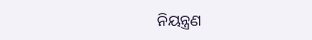ନିୟନ୍ତ୍ରଣ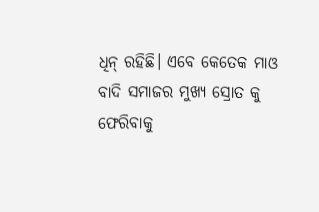ଧିନ୍ ରହିଛି। ଏବେ କେତେକ ମାଓ ବାଦି ସମାଜର ମୁଖ୍ୟ ସ୍ରୋତ କୁ ଫେରିବାକୁ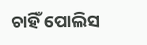ଚାହିଁ ପୋଲିସ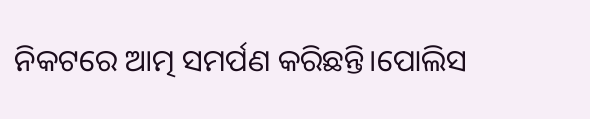ନିକଟରେ ଆତ୍ମ ସମର୍ପଣ କରିଛନ୍ତି।ପୋଲିସ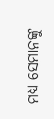ମଧ୍ୟ ସେମାନଙ୍କୁ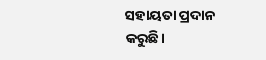ସହାୟତା ପ୍ରଦାନ କରୁଛି।